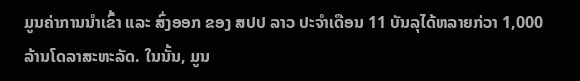ມູນຄ່າການນໍາເຂົ້າ ແລະ ສົ່ງອອກ ຂອງ ສປປ ລາວ ປະຈໍາເດືອນ 11 ບັນລຸໄດ້ຫລາຍກ່ວາ 1,000 ລ້ານໂດລາສະຫະລັດ. ໃນນັ້ນ, ມູນ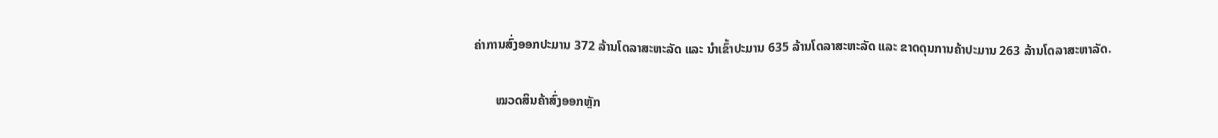ຄ່າການສົ່ງອອກປະມານ 372 ລ້ານໂດລາສະຫະລັດ ແລະ ນໍາເຂົ້າປະມານ 635 ລ້ານໂດລາສະຫະລັດ ແລະ ຂາດດຸນການຄ້າປະມານ 263 ລ້ານໂດລາສະຫາລັດ.

       ໝວດສິນຄ້າສົ່ງອອກຫຼັກ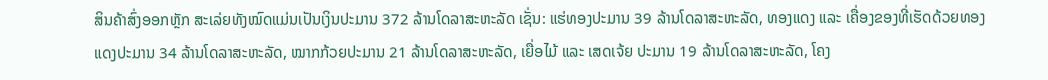ສິນຄ້າສົ່ງອອກຫຼັກ ສະເລ່ຍທັງໝົດແມ່ນເປັນເງິນປະມານ 372 ລ້ານໂດລາສະຫະລັດ ເຊັ່ນ: ແຮ່ທອງປະມານ 39 ລ້ານໂດລາສະຫະລັດ, ທອງແດງ ແລະ ເຄື່ອງຂອງທີ່ເຮັດດ້ວຍທອງແດງປະມານ 34 ລ້ານໂດລາສະຫະລັດ, ໝາກກ້ວຍປະມານ 21 ລ້ານໂດລາສະຫະລັດ, ເຍື່ອໄມ້ ແລະ ເສດເຈ້ຍ ປະມານ 19 ລ້ານໂດລາສະຫະລັດ, ໂຄງ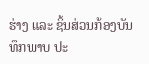ຮ່າງ ແລະ ຊິ້ນສ່ວນກ້ອງບັນທຶກພາບ ປະ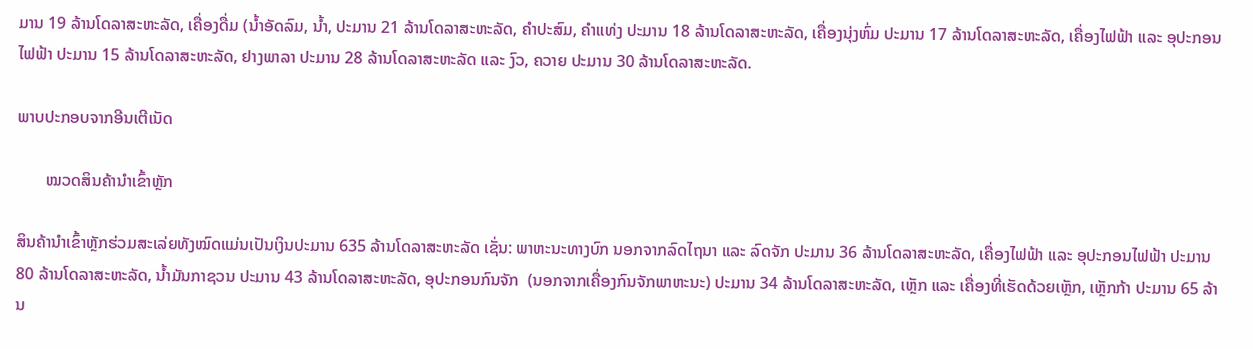ມານ 19 ລ້ານໂດລາສະຫະລັດ, ເຄື່ອງດື່ມ (ນໍ້າອັດລົມ, ນໍ້າ, ປະມານ 21 ລ້ານໂດລາສະຫະລັດ, ຄຳປະສົມ, ຄຳແທ່ງ ປະມານ 18 ລ້ານໂດລາສະຫະລັດ, ເຄື່ອງນຸ່ງຫົ່ມ ປະມານ 17 ລ້ານໂດລາສະຫະລັດ, ເຄື່ອງໄຟຟ້າ ແລະ ອຸປະກອນໄຟຟ້າ ປະມານ 15 ລ້ານໂດລາສະຫະລັດ, ຢາງພາລາ ປະມານ 28 ລ້ານໂດລາສະຫະລັດ ແລະ ງົວ, ຄວາຍ ປະມານ 30 ລ້ານໂດລາສະຫະລັດ.

ພາບປະກອບຈາກອີນເຕີເນັດ

       ໝວດສິນຄ້ານໍາເຂົ້າຫຼັກ

ສິນຄ້ານໍາເຂົ້າຫຼັກຮ່ວມສະເລ່ຍທັງໝົດແມ່ນເປັນເງິນປະມານ 635 ລ້ານໂດລາສະຫະລັດ ເຊັ່ນ: ພາຫະນະທາງບົກ ນອກຈາກລົດໄຖນາ ແລະ ລົດຈັກ ປະມານ 36 ລ້ານໂດລາສະຫະລັດ, ເຄື່ອງໄຟຟ້າ ແລະ ອຸປະກອນໄຟຟ້າ ປະມານ 80 ລ້ານໂດລາສະຫະລັດ, ນ້ຳມັນກາຊວນ ປະມານ 43 ລ້ານໂດລາສະຫະລັດ, ອຸປະກອນກົນຈັກ  (ນອກຈາກເຄື່ອງກົນຈັກພາຫະນະ) ປະມານ 34 ລ້ານໂດລາສະຫະລັດ, ເຫຼັກ ແລະ ເຄື່ອງທີ່ເຮັດດ້ວຍເຫຼັກ, ເຫຼັກກ້າ ປະມານ 65 ລ້ານ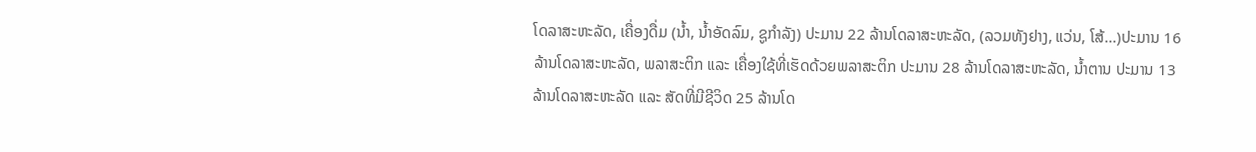ໂດລາສະຫະລັດ, ເຄື່ອງດື່ມ (ນໍ້າ, ນໍ້າອັດລົມ, ຊູກໍາລັງ) ປະມານ 22 ລ້ານໂດລາສະຫະລັດ, (ລວມທັງຢາງ, ແວ່ນ, ໂສ້...)ປະມານ 16 ລ້ານໂດລາສະຫະລັດ, ພລາສະຕິກ ແລະ ເຄື່ອງໃຊ້ທີ່ເຮັດດ້ວຍພລາສະຕິກ ປະມານ 28 ລ້ານໂດລາສະຫະລັດ, ນໍ້າຕານ ປະມານ 13 ລ້ານໂດລາສະຫະລັດ ແລະ ສັດທີ່ມີຊີວິດ 25 ລ້ານໂດ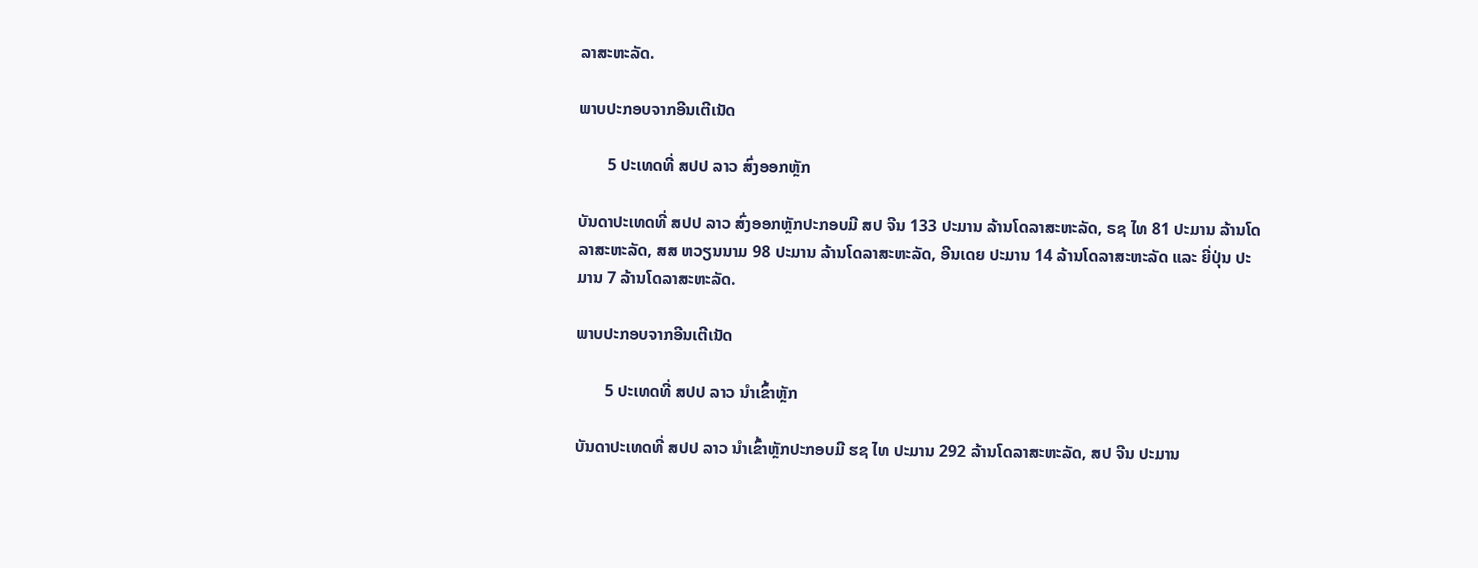ລາສະຫະລັດ.

ພາບປະກອບຈາກອີນເຕີເນັດ

       5 ປະເທດທີ່ ສປປ ລາວ ສົ່ງອອກຫຼັກ

ບັນດາປະເທດທີ່ ສປປ ລາວ ສົ່ງອອກຫຼັກປະກອບມີ ສປ ຈີນ 133 ປະມານ ລ້ານໂດລາສະຫະລັດ, ຣຊ ໄທ 81 ປະມານ ລ້ານໂດລາສະຫະລັດ, ສສ ຫວຽນນາມ 98 ປະມານ ລ້ານໂດລາສະຫະລັດ, ອີນເດຍ ປະມານ 14 ລ້ານໂດລາສະຫະລັດ ແລະ ຍີ່ປຸ່ນ ປະມານ 7 ລ້ານໂດລາສະຫະລັດ.

ພາບປະກອບຈາກອີນເຕີເນັດ

       5 ປະເທດທີ່ ສປປ ລາວ ນໍາເຂົ້າຫຼັກ

ບັນດາປະເທດທີ່ ສປປ ລາວ ນໍາເຂົ້າຫຼັກປະກອບມີ ຮຊ ໄທ ປະມານ 292 ລ້ານໂດລາສະຫະລັດ, ສປ ຈີນ ປະມານ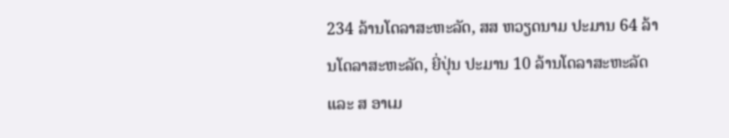234 ລ້ານໂດລາສະຫະລັດ, ສສ ຫວຽດນາມ ປະມານ 64 ລ້ານໂດລາສະຫະລັດ, ຍີ່ປຸ່ນ ປະມານ 10 ລ້ານໂດລາສະຫະລັດ ແລະ ສ ອາເມ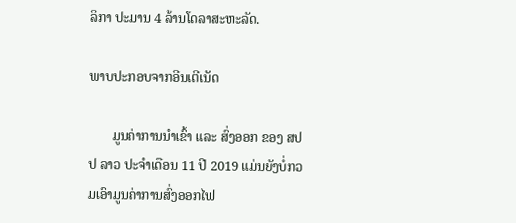ລິກາ ປະມານ 4 ລ້ານໂດລາສະຫະລັດ.

ພາບປະກອບຈາກອີນເຕີເນັດ

       ມູນຄ່າການນໍາເຂົ້າ ແລະ ສົ່ງອອກ ຂອງ ສປປ ລາວ ປະຈໍາເດືອນ 11 ປີ 2019 ແມ່ນຍັງບໍ່ກວມເອົາມູນຄ່າການສົ່ງອອກໄຟ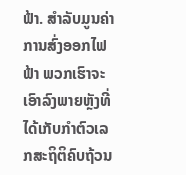ຟ້າ. ສໍາລັບມູນຄ່າການສົ່ງອອກໄຟຟ້າ ພວກເຮົາຈະເອົາລົງພາຍຫຼັງທີ່ໄດ້ເກັບກໍາຕົວເລກສະຖິຕິຄົບຖ້ວນ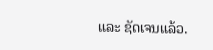ແລະ ຊັດເຈນແລ້ວ.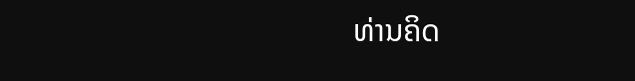ທ່ານຄິດ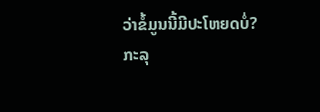ວ່າຂໍ້ມູນນີ້ມີປະໂຫຍດບໍ່?
ກະລຸ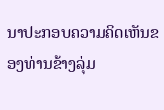ນາປະກອບຄວາມຄິດເຫັນຂອງທ່ານຂ້າງລຸ່ມ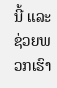ນີ້ ແລະຊ່ວຍພວກເຮົາ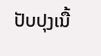ປັບປຸງເນື້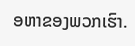ອຫາຂອງພວກເຮົາ.